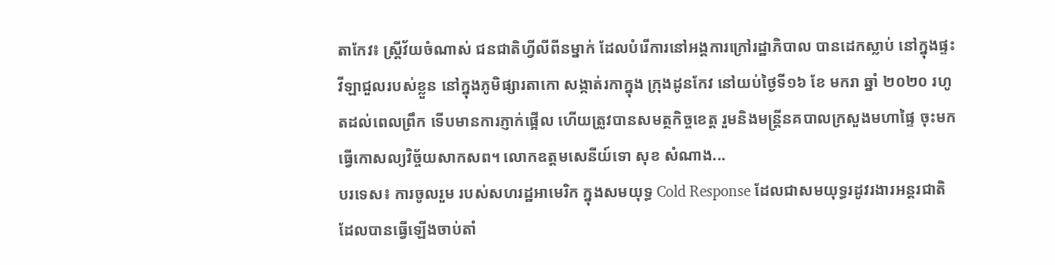តាកែវ៖ ស្រ្តីវ័យចំណាស់ ជនជាតិហ្វីលីពីនម្នាក់ ដែលបំរើការនៅអង្គការក្រៅរដ្ឋាភិបាល បានដេកស្លាប់ នៅក្នុងផ្ទះវីឡាជួលរបស់ខ្លួន នៅក្នុងភូមិផ្សារតាកោ សង្កាត់រកាក្នុង ក្រុងដូនកែវ នៅយប់ថ្ងៃទី១៦ ខែ មករា ឆ្នាំ ២០២០ រហូតដល់ពេលព្រឹក ទើបមានការភ្ញាក់ផ្អើល ហើយត្រូវបានសមត្ថកិច្ចខេត្ត រួមនិងមន្រ្តីនគបាលក្រសួងមហាផ្ទៃ ចុះមកធ្វើកោសល្យវិច្ច័យសាកសព។ លោកឧត្តមសេនីយ៍ទោ សុខ សំណាង...
បរទេស៖ ការចូលរួម របស់សហរដ្ឋអាមេរិក ក្នុងសមយុទ្ធ Cold Response ដែលជាសមយុទ្ធរដូវរងារអន្តរជាតិ ដែលបានធ្វើឡើងចាប់តាំ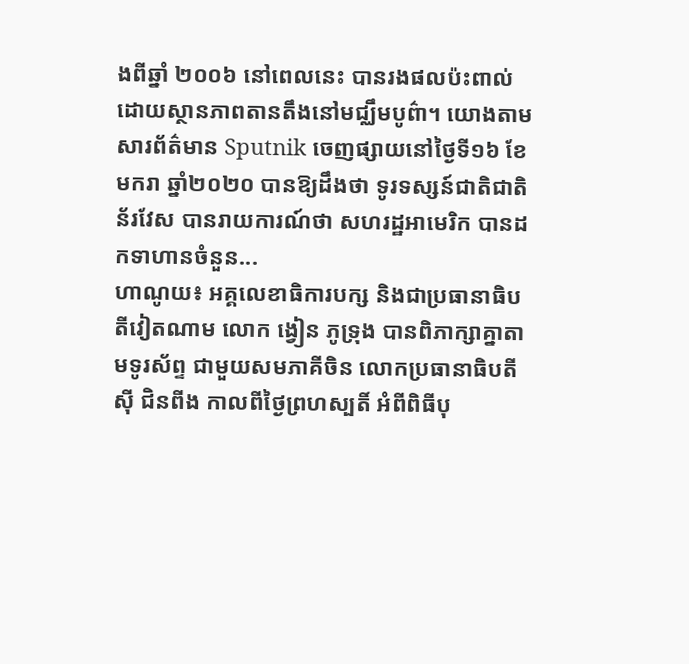ងពីឆ្នាំ ២០០៦ នៅពេលនេះ បានរងផលប៉ះពាល់ ដោយស្ថានភាពតានតឹងនៅមជ្ឈឹមបូព៌ា។ យោងតាមសារព័ត៌មាន Sputnik ចេញផ្សាយនៅថ្ងៃទី១៦ ខែមករា ឆ្នាំ២០២០ បានឱ្យដឹងថា ទូរទស្សន៍ជាតិជាតិន័រវែស បានរាយការណ៍ថា សហរដ្ឋអាមេរិក បានដកទាហានចំនួន...
ហាណូយ៖ អគ្គលេខាធិការបក្ស និងជាប្រធានាធិបតីវៀតណាម លោក ង្វៀន ភូទ្រុង បានពិភាក្សាគ្នាតាមទូរស័ព្ទ ជាមួយសមភាគីចិន លោកប្រធានាធិបតី ស៊ី ជិនពីង កាលពីថ្ងៃព្រហស្បតិ៍ អំពីពិធីបុ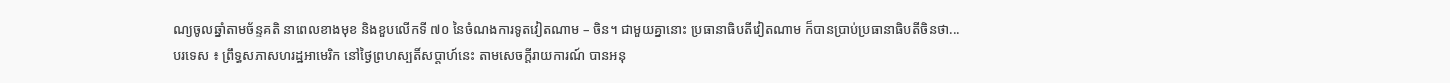ណ្យចូលឆ្នាំតាមច័ន្ទគតិ នាពេលខាងមុខ និងខួបលើកទី ៧០ នៃចំណងការទូតវៀតណាម – ចិន។ ជាមួយគ្នានោះ ប្រធានាធិបតីវៀតណាម ក៏បានប្រាប់ប្រធានាធិបតីចិនថា...
បរទេស ៖ ព្រឹទ្ធសភាសហរដ្ឋអាមេរិក នៅថ្ងៃព្រហស្បតិ៍សប្ដាហ៍នេះ តាមសេចក្តីរាយការណ៍ បានអនុ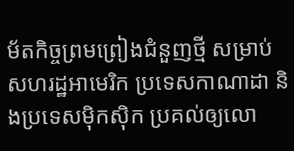ម័តកិច្ចព្រមព្រៀងជំនួញថ្មី សម្រាប់សហរដ្ឋអាមេរិក ប្រទេសកាណាដា និងប្រទេសម៉ិកស៊ិក ប្រគល់ឲ្យលោ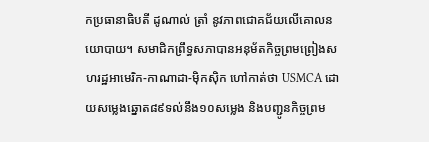កប្រធានាធិបតី ដូណាល់ ត្រាំ នូវភាពជោគជ័យលើគោលនយោបាយ។ សមាជិកព្រឹទ្ធសភាបានអនុម័តកិច្ចព្រមព្រៀងសហរដ្ឋអាមេរិក-កាណាដា-ម៉ិកស៊ិក ហៅកាត់ថា USMCA ដោយសម្លេងឆ្នោត៨៩ទល់នឹង១០សម្លេង និងបញ្ជូនកិច្ចព្រម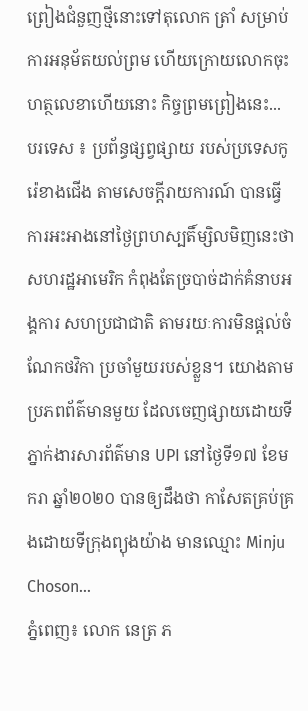ព្រៀងជំនួញថ្មីនោះទៅតុលោក ត្រាំ សម្រាប់ការអនុម័តយល់ព្រម ហើយក្រោយលោកចុះហត្ថលេខាហើយនោះ កិច្ចព្រមព្រៀងនេះ...
បរទេស ៖ ប្រព័ន្ធផ្សព្វផ្សាយ របស់ប្រទេសកូរ៉េខាងជើង តាមសេចក្តីរាយការណ៍ បានធ្វើការអះអាងនៅថ្ងៃព្រហស្បតិ៍ម្សិលមិញនេះថា សហរដ្ឋអាមេរិក កំពុងតែច្របាច់ដាក់គំនាបអង្គការ សហប្រជាជាតិ តាមរយៈការមិនផ្តល់ចំណែកថវិកា ប្រចាំមួយរបស់ខ្លួន។ យោងតាមប្រភពព័ត៌មានមួយ ដែលចេញផ្សាយដោយទីភ្នាក់ងារសារព័ត៌មាន UPI នៅថ្ងៃទី១៧ ខែមករា ឆ្នាំ២០២០ បានឲ្យដឹងថា កាសែតគ្រប់គ្រងដោយទីក្រុងព្យុងយ៉ាង មានឈ្មោះ Minju Choson...
ភ្នំពេញ៖ លោក នេត្រ ភ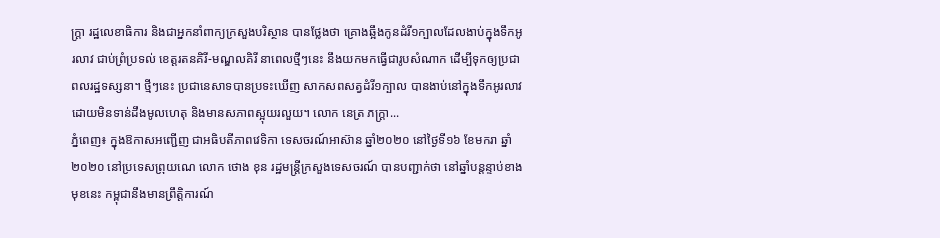ក្ត្រា រដ្ឋលេខាធិការ និងជាអ្នកនាំពាក្យក្រសួងបរិស្ថាន បានថ្លែងថា គ្រោងឆ្អឹងកូនដំរី១ក្បាលដែលងាប់ក្នុងទឹកអូរលាវ ជាប់ព្រំប្រទល់ ខេត្តរតនគិរី-មណ្ឌលគិរី នាពេលថ្មីៗនេះ នឹងយកមកធ្វើជារូបសំណាក ដើម្បីទុកឲ្យប្រជាពលរដ្ឋទស្សនា។ ថ្មីៗនេះ ប្រជានេសាទបានប្រទះឃើញ សាកសពសត្វដំរី១ក្បាល បានងាប់នៅក្នុងទឹកអូរលាវ ដោយមិនទាន់ដឹងមូលហេតុ និងមានសភាពស្អុយរលួយ។ លោក នេត្រ ភក្ត្រា...
ភ្នំពេញ៖ ក្នុងឱកាសអញ្ជើញ ជាអធិបតីភាពវេទិកា ទេសចរណ៍អាស៊ាន ឆ្នាំ២០២០ នៅថ្ងៃទី១៦ ខែមករា ឆ្នាំ២០២០ នៅប្រទេសព្រុយណេ លោក ថោង ខុន រដ្ឋមន្រ្តីក្រសួងទេសចរណ៍ បានបញ្ជាក់ថា នៅឆ្នាំបន្តន្ទាប់ខាងមុខនេះ កម្ពុជានឹងមានព្រឹត្តិការណ៍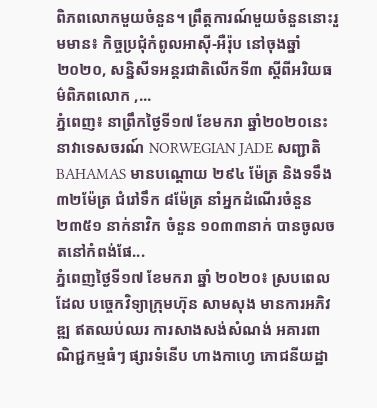ពិភពលោកមួយចំនួន។ ព្រឹត្តការណ៍មួយចំនួននោះរួមមាន៖ កិច្ចប្រជុំកំពូលអាស៊ី-អឺរ៉ុប នៅចុងឆ្នាំ២០២០, សន្និសីទអន្តរជាតិលើកទី៣ ស្តីពីអរិយធម៌ពិភពលោក ,...
ភ្នំពេញ៖ នាព្រឹកថ្ងៃទី១៧ ខែមករា ឆ្នាំ២០២០នេះ នាវាទេសចរណ៍ NORWEGIAN JADE សញ្ជាតិ BAHAMAS មានបណ្តោយ ២៩៤ ម៉ែត្រ និងទទឹង ៣២ម៉ែត្រ ជំរៅទឹក ៨ម៉ែត្រ នាំអ្នកដំណើរចំនួន ២៣៥១ នាក់នាវិក ចំនួន ១០៣៣នាក់ បានចូលចតនៅកំពង់ផែ...
ភ្នំពេញថ្ងៃទី១៧ ខែមករា ឆ្នាំ ២០២០៖ ស្របពេលដែល បច្ចេកវិទ្យាក្រុមហ៊ុន សាមសុង មានការអភិវឌ្ឍ ឥតឈប់ឈរ ការសាងសង់សំណង់ អគារពាណិជ្ជកម្មធំៗ ផ្សារទំនើប ហាងកាហ្វេ ភោជនីយដ្ឋា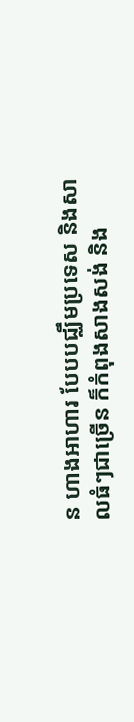ន ហាងអាហារ បែបបជ្ឈឹមប្រទេស និងសាលធំៗជាច្រើន ក៏កំពុងសាងសង់ និង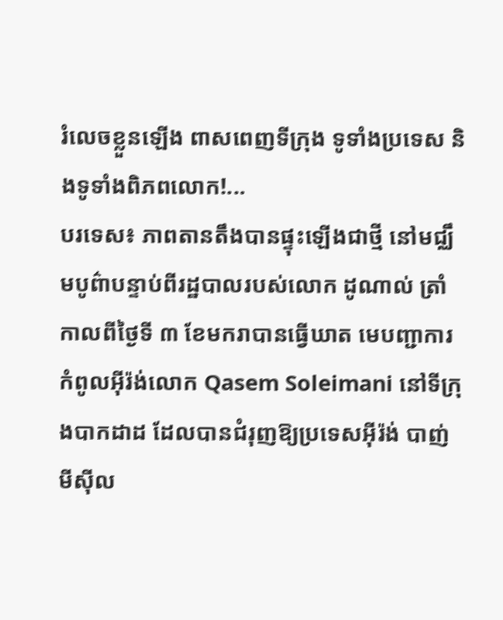រំលេចខ្លួនឡើង ពាសពេញទីក្រុង ទូទាំងប្រទេស និងទូទាំងពិភពលោក!...
បរទេស៖ ភាពតានតឹងបានផ្ទុះឡើងជាថ្មី នៅមជ្ឈឹមបូព៌ាបន្ទាប់ពីរដ្ឋបាលរបស់លោក ដូណាល់ ត្រាំ កាលពីថ្ងៃទី ៣ ខែមករាបានធ្វើឃាត មេបញ្ជាការកំពូលអ៊ីរ៉ង់លោក Qasem Soleimani នៅទីក្រុងបាកដាដ ដែលបានជំរុញឱ្យប្រទេសអ៊ីរ៉ង់ បាញ់មីស៊ីល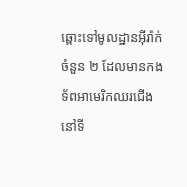ឆ្ពោះទៅមូលដ្ឋានអ៊ីរ៉ាក់ចំនួន ២ ដែលមានកងទ័ពអាមេរិកឈរជើង នៅទី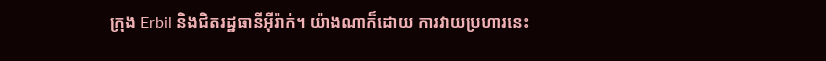ក្រុង Erbil និងជិតរដ្ឋធានីអ៊ីរ៉ាក់។ យ៉ាងណាក៏ដោយ ការវាយប្រហារនេះ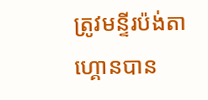ត្រូវមន្ទីរប៉ង់តាហ្គោនបាន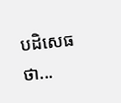បដិសេធថា...